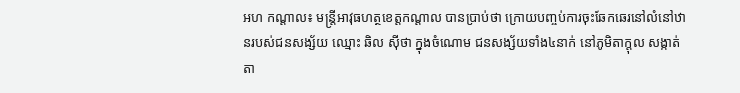អហ កណ្តាល៖ មន្ត្រីអាវុធហត្ថខេត្តកណ្តាល បានប្រាប់ថា ក្រោយបញ្ចប់ការចុះឆែកឆេរនៅលំនៅឋានរបស់ជនសង្ស័យ ឈ្មោះ ឆិល ស៊ីថា ក្នុងចំណោម ជនសង្ស័យទាំង៤នាក់ នៅភូមិតាក្តុល សង្កាត់តា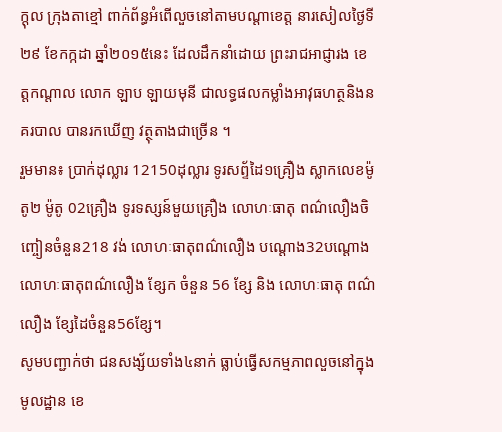ក្តុល ក្រុងតាខ្មៅ ពាក់ព័ន្ធអំពើលួចនៅតាមបណ្តាខេត្ត នារសៀលថ្ងៃទី២៩ ខែកក្កដា ឆ្នាំ២០១៥នេះ ដែលដឹកនាំដោយ ព្រះរាជអាជ្ញារង ខេត្តកណ្តាល លោក ឡាប ឡាយមុនី ជាលទ្ធផលកម្លាំងអាវុធហត្ថនិងនគរបាល បានរកឃើញ វត្ថុតាងជាច្រើន ។
រួមមាន៖ ប្រាក់ដុល្លារ 12150ដុល្លារ ទូរសព្ទ័ដៃ១គ្រឿង ស្លាកលេខម៉ូតូ២ ម៉ូតូ 02គ្រឿង ទូរទស្សន៍មួយគ្រឿង លោហៈធាតុ ពណ៌លឿងចិញ្ចៀនចំនួន218 វង់ លោហៈធាតុពណ៌លឿង បណ្តោង32បណ្តោង លោហៈធាតុពណ៌លឿង ខ្សែក ចំនួន 56 ខ្សែ និង លោហៈធាតុ ពណ៌លឿង ខ្សែដៃចំនួន56ខ្សែ។
សូមបញ្ជាក់ថា ជនសង្ស័យទាំង៤នាក់ ធ្លាប់ធ្វើសកម្មភាពលួចនៅក្នុងមូលដ្ឋាន ខេ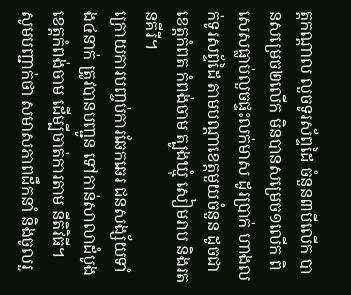ត្តកណ្តាល លួចទូរស័ព្ទដៃ ចំនួន៣បីលើក បានសម្រេច២លើក មិនបានសម្រេច១លើក ពិសេសធ្លាប់លួចផ្ទះលក់មាស ដូរប្រាក់ ហាងលក់ទូរសព្ទ័ដៃ តាមបណ្តាខេត្តមួយចំនួន ដូចជា ខេត្តកំពត កំពង់ចាម ត្បូងឃ្មុំ សៀមរាប និងរតនគីរី។
ក្រោយការបញ្ចប់ការឆែកឆេរ ជនសង្ស័យទាំង៤នាក់ ត្រូវបានបញ្ជូន ទៅកាន់សាលាដំបូងខេត្តកំពង់ចាម ដើម្បីចាត់ការតាម នីតិវិធី។
សូមបញ្ជាក់ថា សមាសភាពដឹកនាំ និងចូលរួ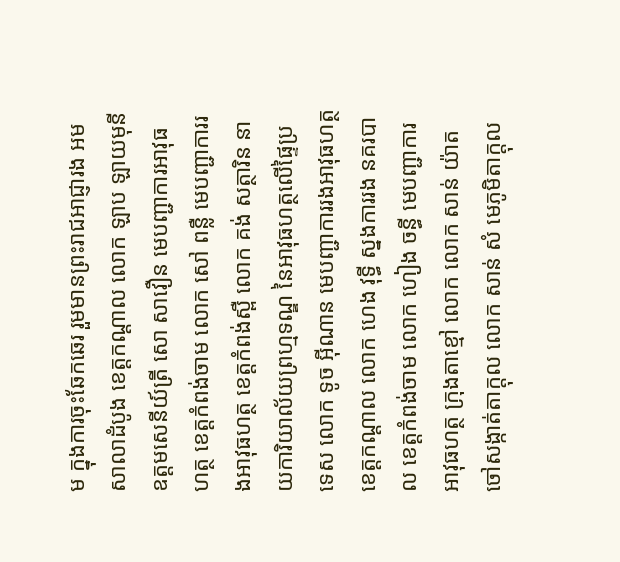ម ក្នុងការចុះឆែកឆេរ រួមមានព្រះរាជអាជ្ញារង អមសាលាដំបូង ខេត្តកណ្តាល លោក ឡាប ឡាយមុនី ឧត្តមសេនីយ៍ត្រី សោ សាវឿន មេបញ្ជាការអាវុធហត្ថ ខេត្តកំពង់ចាម លោក សៅ ពន្លឺ មេបញ្ជាការរងអាវុធហត្ថ ខេត្តកំពង់ស្ពឺ លោក គង់ សត្ថារិន នាយការិយាល័យព្រហ្មទណ្ឌ នៃអាវុធហត្ថលើផ្ទៃប្រទេស លោក ទូច អ៊ីណាន មេបញ្ជាការរងអាវុធហត្ថ ខេត្តកណ្តាល លោក ហេង វុទ្ធី ស្នងការរង នគរបាល ខេត្តកំពង់ចាម លោក ហៀង ចន្ធី មេបញ្ជាការអាវុធហត្ថ ក្រុងតាខ្មៅ លោក លោក សាន់ យ៉ាត ចៅសង្កាត់តាក្តុល លោក សាន់ សំ មេភូមិតាក្តុល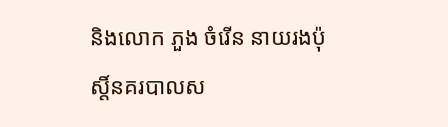និងលោក ភួង ចំរើន នាយរងប៉ុស្តិ៍នគរបាលស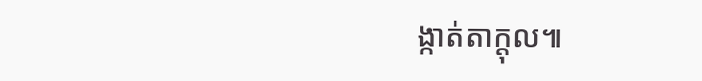ង្កាត់តាក្តុល៕